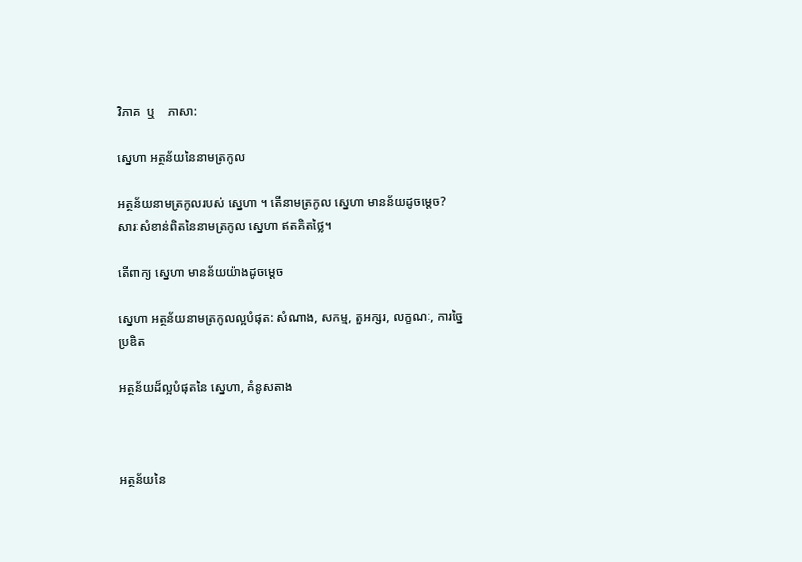វិភាគ  ឬ    ភាសា:

ស្នេហា អត្ថន័យនៃនាមត្រកូល

អត្ថន័យនាមត្រកូលរបស់ ស្នេហា ។ តើនាមត្រកូល ស្នេហា មានន័យដូចម្តេច? សារៈសំខាន់ពិតនៃនាមត្រកូល ស្នេហា ឥតគិតថ្លៃ។

តើពាក្យ ស្នេហា មានន័យយ៉ាងដូចម្ដេច

ស្នេហា អត្ថន័យនាមត្រកូលល្អបំផុត: សំណាង, សកម្ម, តួអក្សរ, លក្ខណៈ, ការច្នៃប្រឌិត

អត្ថន័យដ៏ល្អបំផុតនៃ ស្នេហា, គំនូសតាង



អត្ថន័យនៃ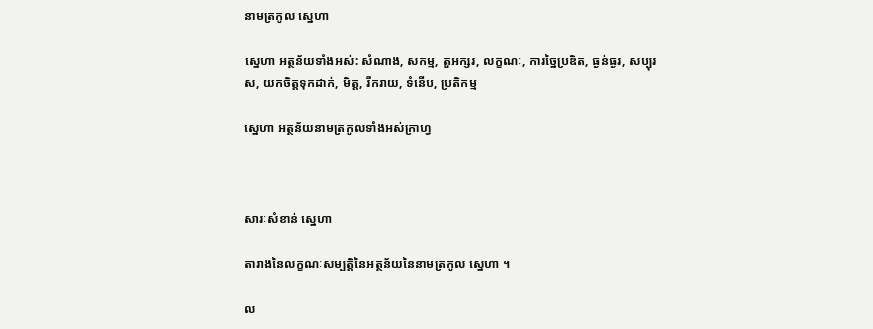នាមត្រកូល ស្នេហា

ស្នេហា អត្ថន័យទាំងអស់: សំណាង, សកម្ម, តួអក្សរ, លក្ខណៈ, ការច្នៃប្រឌិត, ធ្ងន់ធ្ងរ, សប្បុរស, យកចិត្តទុកដាក់, មិត្ត, រីករាយ, ទំនើប, ប្រតិកម្ម

ស្នេហា អត្ថន័យនាមត្រកូលទាំងអស់ក្រាហ្វ



សារៈសំខាន់ ស្នេហា

តារាងនៃលក្ខណៈសម្បត្តិនៃអត្ថន័យនៃនាមត្រកូល ស្នេហា ។

ល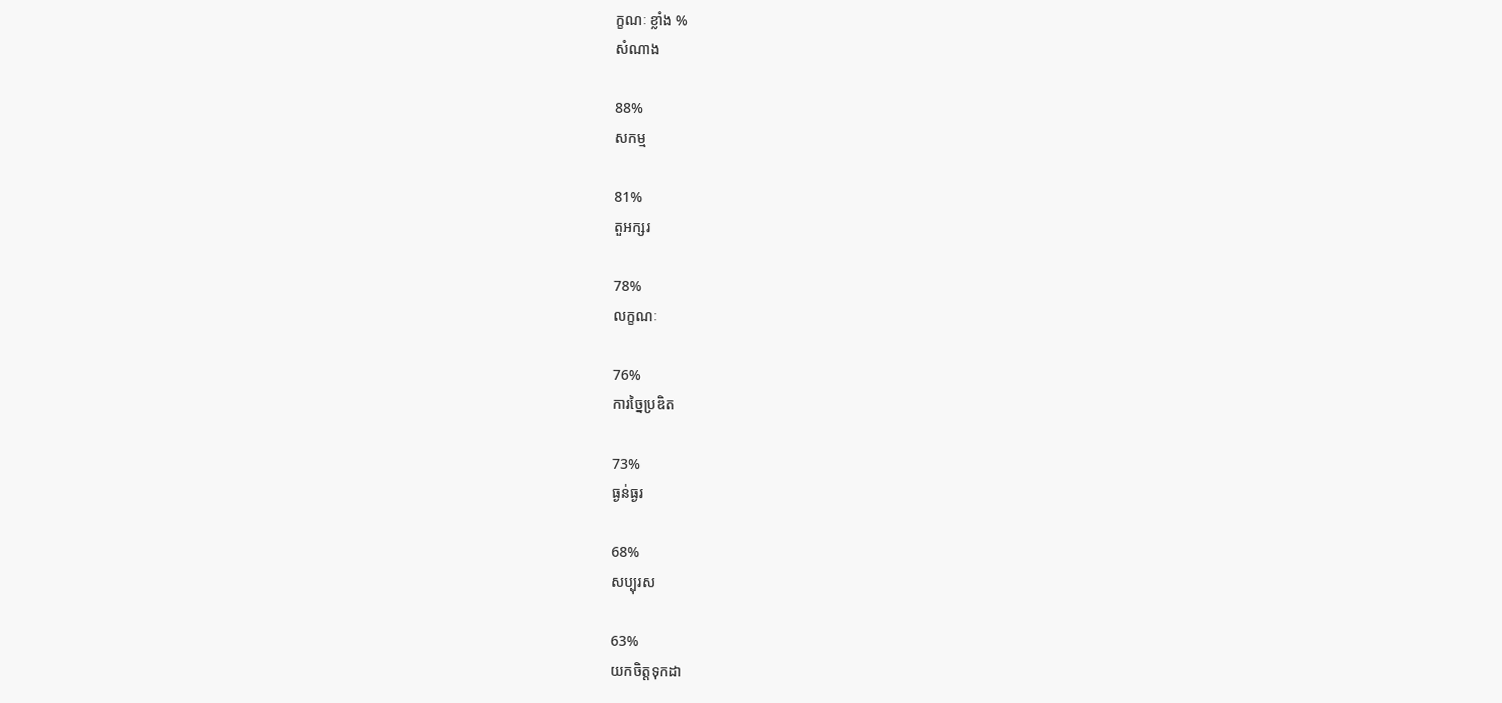ក្ខណៈ ខ្លាំង %
សំណាង

88%
សកម្ម

81%
តួអក្សរ

78%
លក្ខណៈ

76%
ការច្នៃប្រឌិត

73%
ធ្ងន់ធ្ងរ

68%
សប្បុរស

63%
យកចិត្តទុកដា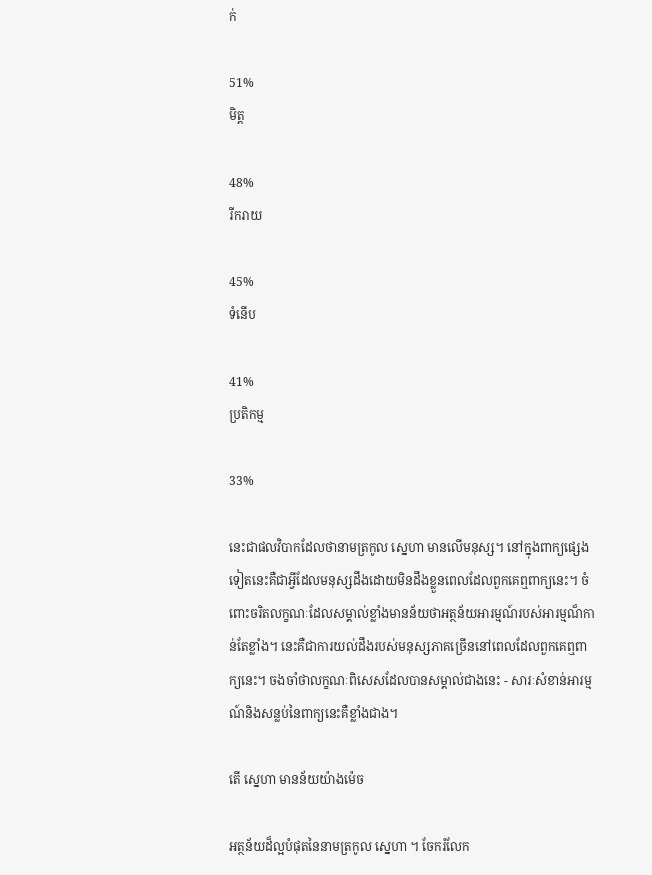ក់

51%
មិត្ត

48%
រីករាយ

45%
ទំនើប

41%
ប្រតិកម្ម

33%

នេះជាផលវិបាកដែលថានាមត្រកូល ស្នេហា មានលើមនុស្ស។ នៅក្នុងពាក្យផ្សេងទៀតនេះគឺជាអ្វីដែលមនុស្សដឹងដោយមិនដឹងខ្លួនពេលដែលពួកគេឮពាក្យនេះ។ ចំពោះចរិតលក្ខណៈដែលសម្គាល់ខ្លាំងមានន័យថាអត្ថន័យអារម្មណ៍របស់អារម្មណ៏កាន់តែខ្លាំង។ នេះគឺជាការយល់ដឹងរបស់មនុស្សភាគច្រើននៅពេលដែលពួកគេឮពាក្យនេះ។ ចងចាំថាលក្ខណៈពិសេសដែលបានសម្គាល់ជាងនេះ - សារៈសំខាន់អារម្មណ៍និងសន្លប់នៃពាក្យនេះគឺខ្លាំងជាង។

តើ ស្នេហា មានន័យយ៉ាងម៉េច

អត្ថន័យដ៏ល្អបំផុតនៃនាមត្រកូល ស្នេហា ។ ចែករំលែក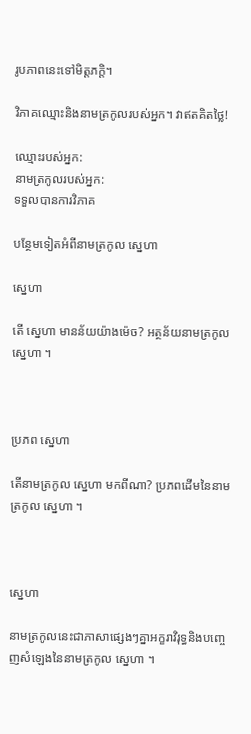រូបភាពនេះទៅមិត្តភក្តិ។

វិភាគឈ្មោះនិងនាមត្រកូលរបស់អ្នក។ វាឥតគិតថ្លៃ!

ឈ្មោះរបស់អ្នក:
នាមត្រកូលរបស់អ្នក:
ទទួលបានការវិភាគ

បន្ថែមទៀតអំពីនាមត្រកូល ស្នេហា

ស្នេហា

តើ ស្នេហា មានន័យយ៉ាងម៉េច? អត្ថន័យនាមត្រកូល ស្នេហា ។



ប្រភព ស្នេហា

តើនាមត្រកូល ស្នេហា មកពីណា? ប្រភពដើមនៃនាមត្រកូល ស្នេហា ។



ស្នេហា

នាមត្រកូលនេះជាភាសាផ្សេងៗគ្នាអក្ខរាវិរុទ្ធនិងបញ្ចេញសំឡេងនៃនាមត្រកូល ស្នេហា ។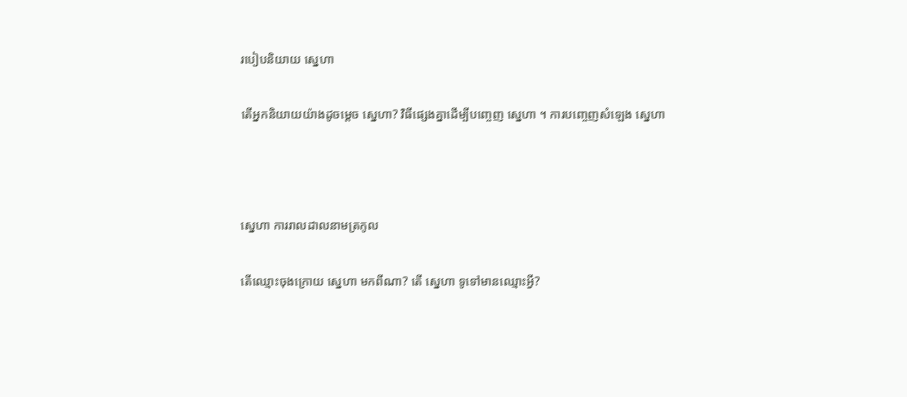របៀបនិយាយ ស្នេហា

តើអ្នកនិយាយយ៉ាងដូចម្តេច ស្នេហា? វិធីផ្សេងគ្នាដើម្បីបញ្ចេញ ស្នេហា ។ ការបញ្ចេញសំឡេង ស្នេហា



ស្នេហា ការរាលដាលនាមត្រកូល

តើឈ្មោះចុងក្រោយ ស្នេហា មកពីណា? តើ ស្នេហា ទូទៅមានឈ្មោះអ្វី?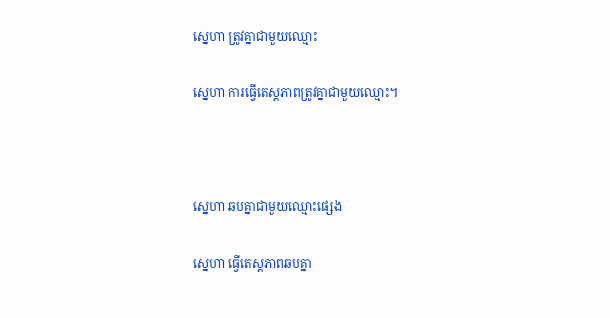ស្នេហា ត្រូវគ្នាជាមួយឈ្មោះ

ស្នេហា ការធ្វើតេស្តភាពត្រូវគ្នាជាមួយឈ្មោះ។



ស្នេហា ឆបគ្នាជាមួយឈ្មោះផ្សេង

ស្នេហា ធ្វើតេស្តភាពឆបគ្នា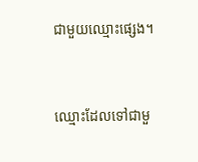ជាមួយឈ្មោះផ្សេង។



ឈ្មោះដែលទៅជាមួ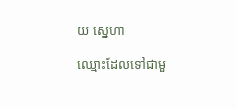យ ស្នេហា

ឈ្មោះដែលទៅជាមួ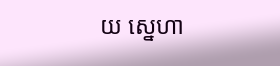យ ស្នេហា